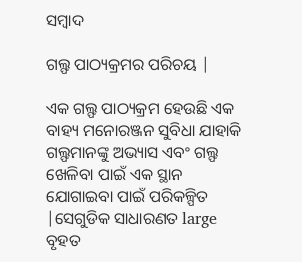ସମ୍ବାଦ

ଗଲ୍ଫ ପାଠ୍ୟକ୍ରମର ପରିଚୟ |

ଏକ ଗଲ୍ଫ ପାଠ୍ୟକ୍ରମ ହେଉଛି ଏକ ବାହ୍ୟ ମନୋରଞ୍ଜନ ସୁବିଧା ଯାହାକି ଗଲ୍ଫମାନଙ୍କୁ ଅଭ୍ୟାସ ଏବଂ ଗଲ୍ଫ ଖେଳିବା ପାଇଁ ଏକ ସ୍ଥାନ ଯୋଗାଇବା ପାଇଁ ପରିକଳ୍ପିତ |ସେଗୁଡିକ ସାଧାରଣତ large ବୃହତ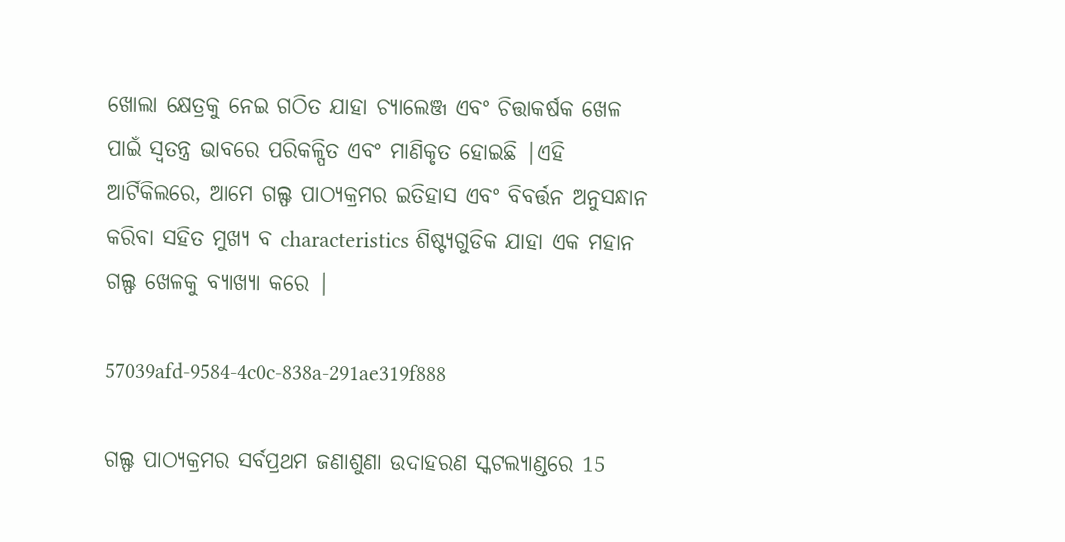ଖୋଲା କ୍ଷେତ୍ରକୁ ନେଇ ଗଠିତ ଯାହା ଚ୍ୟାଲେଞ୍ଜ ଏବଂ ଚିତ୍ତାକର୍ଷକ ଖେଳ ପାଇଁ ସ୍ୱତନ୍ତ୍ର ଭାବରେ ପରିକଳ୍ପିତ ଏବଂ ମାଣିକୃତ ହୋଇଛି |ଏହି ଆର୍ଟିକିଲରେ, ଆମେ ଗଲ୍ଫ ପାଠ୍ୟକ୍ରମର ଇତିହାସ ଏବଂ ବିବର୍ତ୍ତନ ଅନୁସନ୍ଧାନ କରିବା ସହିତ ମୁଖ୍ୟ ବ characteristics ଶିଷ୍ଟ୍ୟଗୁଡିକ ଯାହା ଏକ ମହାନ ଗଲ୍ଫ ଖେଳକୁ ବ୍ୟାଖ୍ୟା କରେ |

57039afd-9584-4c0c-838a-291ae319f888

ଗଲ୍ଫ ପାଠ୍ୟକ୍ରମର ସର୍ବପ୍ରଥମ ଜଣାଶୁଣା ଉଦାହରଣ ସ୍କଟଲ୍ୟାଣ୍ଡରେ 15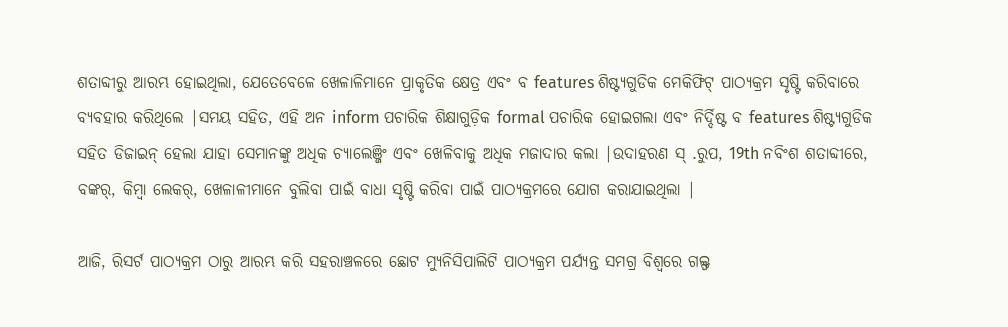ଶତାବ୍ଦୀରୁ ଆରମ୍ଭ ହୋଇଥିଲା, ଯେତେବେଳେ ଖେଳାଳିମାନେ ପ୍ରାକୃତିକ କ୍ଷେତ୍ର ଏବଂ ବ features ଶିଷ୍ଟ୍ୟଗୁଡିକ ମେକିଫିଟ୍ ପାଠ୍ୟକ୍ରମ ସୃଷ୍ଟି କରିବାରେ ବ୍ୟବହାର କରିଥିଲେ |ସମୟ ସହିତ, ଏହି ଅନ inform ପଚାରିକ ଶିକ୍ଷାଗୁଡ଼ିକ formal ପଚାରିକ ହୋଇଗଲା ଏବଂ ନିର୍ଦ୍ଦିଷ୍ଟ ବ features ଶିଷ୍ଟ୍ୟଗୁଡିକ ସହିତ ଡିଜାଇନ୍ ହେଲା ଯାହା ସେମାନଙ୍କୁ ଅଧିକ ଚ୍ୟାଲେଞ୍ଜିଂ ଏବଂ ଖେଳିବାକୁ ଅଧିକ ମଜାଦାର କଲା |ଉଦାହରଣ ସ୍ .ରୁପ, 19th ନବିଂଶ ଶତାବ୍ଦୀରେ, ବଙ୍କର୍, କିମ୍ବା ଲେକର୍, ଖେଳାଳୀମାନେ ବୁଲିବା ପାଇଁ ବାଧା ସୃଷ୍ଟି କରିବା ପାଇଁ ପାଠ୍ୟକ୍ରମରେ ଯୋଗ କରାଯାଇଥିଲା |

ଆଜି, ରିସର୍ଟ ପାଠ୍ୟକ୍ରମ ଠାରୁ ଆରମ୍ଭ କରି ସହରାଞ୍ଚଳରେ ଛୋଟ ମ୍ୟୁନିସିପାଲିଟି ପାଠ୍ୟକ୍ରମ ପର୍ଯ୍ୟନ୍ତ ସମଗ୍ର ବିଶ୍ୱରେ ଗଲ୍ଫ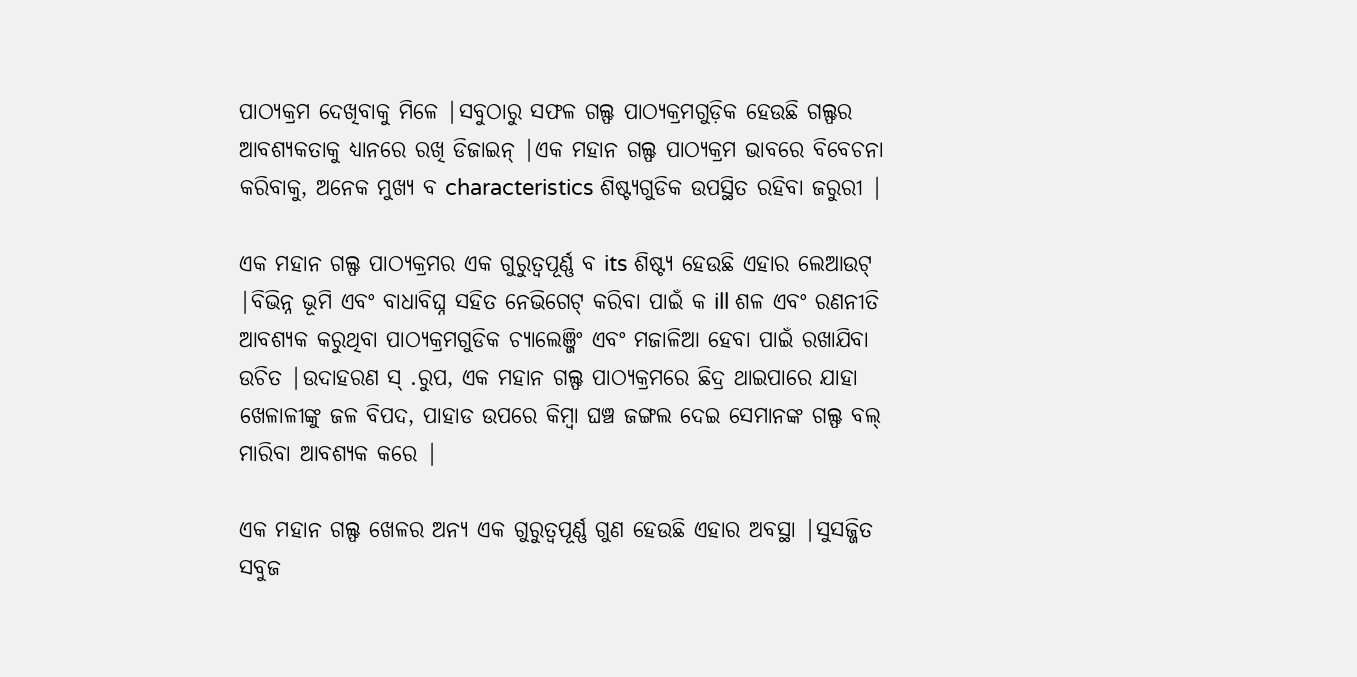ପାଠ୍ୟକ୍ରମ ଦେଖିବାକୁ ମିଳେ |ସବୁଠାରୁ ସଫଳ ଗଲ୍ଫ ପାଠ୍ୟକ୍ରମଗୁଡ଼ିକ ହେଉଛି ଗଲ୍ଫର ଆବଶ୍ୟକତାକୁ ଧ୍ୟାନରେ ରଖି ଡିଜାଇନ୍ |ଏକ ମହାନ ଗଲ୍ଫ ପାଠ୍ୟକ୍ରମ ଭାବରେ ବିବେଚନା କରିବାକୁ, ଅନେକ ମୁଖ୍ୟ ବ characteristics ଶିଷ୍ଟ୍ୟଗୁଡିକ ଉପସ୍ଥିତ ରହିବା ଜରୁରୀ |

ଏକ ମହାନ ଗଲ୍ଫ ପାଠ୍ୟକ୍ରମର ଏକ ଗୁରୁତ୍ୱପୂର୍ଣ୍ଣ ବ its ଶିଷ୍ଟ୍ୟ ହେଉଛି ଏହାର ଲେଆଉଟ୍ |ବିଭିନ୍ନ ଭୂମି ଏବଂ ବାଧାବିଘ୍ନ ସହିତ ନେଭିଗେଟ୍ କରିବା ପାଇଁ କ ill ଶଳ ଏବଂ ରଣନୀତି ଆବଶ୍ୟକ କରୁଥିବା ପାଠ୍ୟକ୍ରମଗୁଡିକ ଚ୍ୟାଲେଞ୍ଜିଂ ଏବଂ ମଜାଳିଆ ହେବା ପାଇଁ ରଖାଯିବା ଉଚିତ |ଉଦାହରଣ ସ୍ .ରୁପ, ଏକ ମହାନ ଗଲ୍ଫ ପାଠ୍ୟକ୍ରମରେ ଛିଦ୍ର ଥାଇପାରେ ଯାହା ଖେଳାଳୀଙ୍କୁ ଜଳ ବିପଦ, ପାହାଡ ଉପରେ କିମ୍ବା ଘଞ୍ଚ ଜଙ୍ଗଲ ଦେଇ ସେମାନଙ୍କ ଗଲ୍ଫ ବଲ୍ ମାରିବା ଆବଶ୍ୟକ କରେ |

ଏକ ମହାନ ଗଲ୍ଫ ଖେଳର ଅନ୍ୟ ଏକ ଗୁରୁତ୍ୱପୂର୍ଣ୍ଣ ଗୁଣ ହେଉଛି ଏହାର ଅବସ୍ଥା |ସୁସଜ୍ଜିତ ସବୁଜ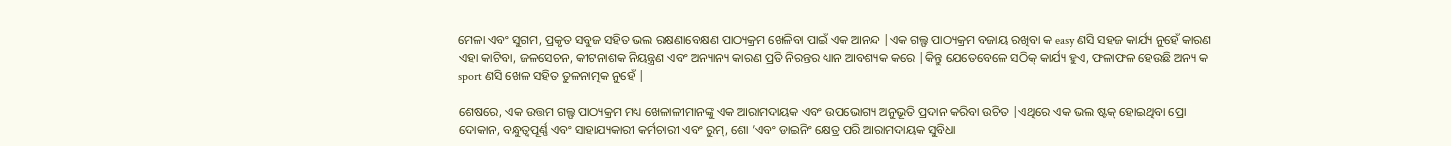ମେଳା ଏବଂ ସୁଗମ, ପ୍ରକୃତ ସବୁଜ ସହିତ ଭଲ ରକ୍ଷଣାବେକ୍ଷଣ ପାଠ୍ୟକ୍ରମ ଖେଳିବା ପାଇଁ ଏକ ଆନନ୍ଦ |ଏକ ଗଲ୍ଫ ପାଠ୍ୟକ୍ରମ ବଜାୟ ରଖିବା କ easy ଣସି ସହଜ କାର୍ଯ୍ୟ ନୁହେଁ କାରଣ ଏହା କାଟିବା, ଜଳସେଚନ, କୀଟନାଶକ ନିୟନ୍ତ୍ରଣ ଏବଂ ଅନ୍ୟାନ୍ୟ କାରଣ ପ୍ରତି ନିରନ୍ତର ଧ୍ୟାନ ଆବଶ୍ୟକ କରେ |କିନ୍ତୁ ଯେତେବେଳେ ସଠିକ୍ କାର୍ଯ୍ୟ ହୁଏ, ଫଳାଫଳ ହେଉଛି ଅନ୍ୟ କ sport ଣସି ଖେଳ ସହିତ ତୁଳନାତ୍ମକ ନୁହେଁ |

ଶେଷରେ, ଏକ ଉତ୍ତମ ଗଲ୍ଫ ପାଠ୍ୟକ୍ରମ ମଧ୍ୟ ଖେଳାଳୀମାନଙ୍କୁ ଏକ ଆରାମଦାୟକ ଏବଂ ଉପଭୋଗ୍ୟ ଅନୁଭୂତି ପ୍ରଦାନ କରିବା ଉଚିତ |ଏଥିରେ ଏକ ଭଲ ଷ୍ଟକ୍ ହୋଇଥିବା ପ୍ରୋ ଦୋକାନ, ବନ୍ଧୁତ୍ୱପୂର୍ଣ୍ଣ ଏବଂ ସାହାଯ୍ୟକାରୀ କର୍ମଚାରୀ ଏବଂ ରୁମ୍, ଶୋ ’ଏବଂ ଡାଇନିଂ କ୍ଷେତ୍ର ପରି ଆରାମଦାୟକ ସୁବିଧା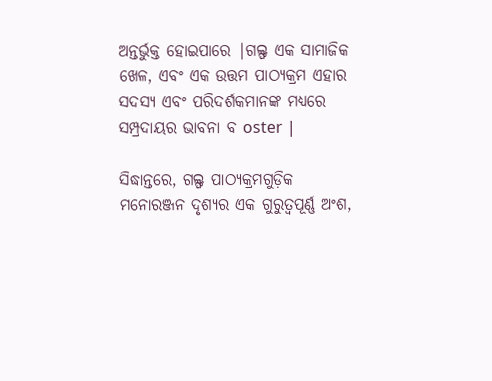ଅନ୍ତର୍ଭୁକ୍ତ ହୋଇପାରେ |ଗଲ୍ଫ ଏକ ସାମାଜିକ ଖେଳ, ଏବଂ ଏକ ଉତ୍ତମ ପାଠ୍ୟକ୍ରମ ଏହାର ସଦସ୍ୟ ଏବଂ ପରିଦର୍ଶକମାନଙ୍କ ମଧ୍ୟରେ ସମ୍ପ୍ରଦାୟର ଭାବନା ବ oster |

ସିଦ୍ଧାନ୍ତରେ, ଗଲ୍ଫ ପାଠ୍ୟକ୍ରମଗୁଡ଼ିକ ମନୋରଞ୍ଜନ ଦୃଶ୍ୟର ଏକ ଗୁରୁତ୍ୱପୂର୍ଣ୍ଣ ଅଂଶ,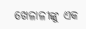ଖେଳାଳୀଙ୍କୁ ଏକ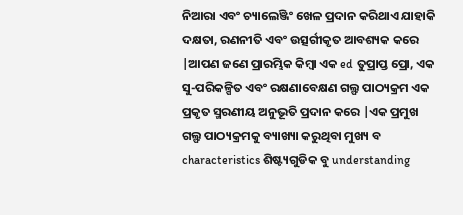ନିଆରା ଏବଂ ଚ୍ୟାଲେଞ୍ଜିଂ ଖେଳ ପ୍ରଦାନ କରିଥାଏ ଯାହାକି ଦକ୍ଷତା, ରଣନୀତି ଏବଂ ଉତ୍ସର୍ଗୀକୃତ ଆବଶ୍ୟକ କରେ |ଆପଣ ଜଣେ ପ୍ରାରମ୍ଭିକ କିମ୍ବା ଏକ ed ତୁପ୍ରାପ୍ତ ପ୍ରୋ, ଏକ ସୁ-ପରିକଳ୍ପିତ ଏବଂ ରକ୍ଷଣାବେକ୍ଷଣ ଗଲ୍ଫ ପାଠ୍ୟକ୍ରମ ଏକ ପ୍ରକୃତ ସ୍ମରଣୀୟ ଅନୁଭୂତି ପ୍ରଦାନ କରେ |ଏକ ପ୍ରମୁଖ ଗଲ୍ଫ ପାଠ୍ୟକ୍ରମକୁ ବ୍ୟାଖ୍ୟା କରୁଥିବା ମୁଖ୍ୟ ବ characteristics ଶିଷ୍ଟ୍ୟଗୁଡିକ ବୁ understanding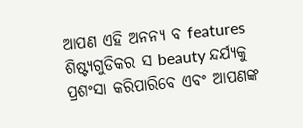ଆପଣ ଏହି ଅନନ୍ୟ ବ features ଶିଷ୍ଟ୍ୟଗୁଡିକର ସ beauty ନ୍ଦର୍ଯ୍ୟକୁ ପ୍ରଶଂସା କରିପାରିବେ ଏବଂ ଆପଣଙ୍କ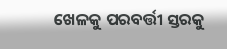ଖେଳକୁ ପରବର୍ତ୍ତୀ ସ୍ତରକୁ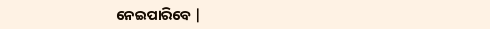ନେଇପାରିବେ |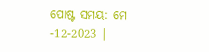ପୋଷ୍ଟ ସମୟ: ମେ -12-2023 |